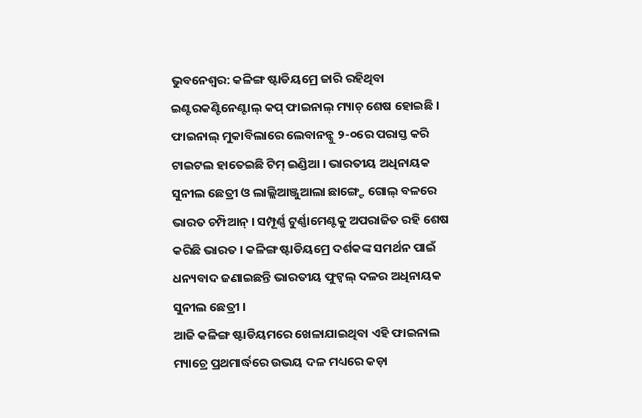ଭୁବନେଶ୍ବର: କଳିଙ୍ଗ ଷ୍ଟାଡିୟମ୍ରେ ଜାରି ରହିଥିବା ଇଣ୍ଟରକଣ୍ଟିନେଣ୍ଟାଲ୍ କପ୍ ଫାଇନାଲ୍ ମ୍ୟାଚ୍ ଶେଷ ହୋଇଛି । ଫାଇନାଲ୍ ମୁକାବିଲାରେ ଲେବାନନ୍କୁ ୨-୦ରେ ପରାସ୍ତ କରି ଟାଇଟଲ ହାତେଇଛି ଟିମ୍ ଇଣ୍ଡିଆ । ଭାରତୀୟ ଅଧିନାୟକ ସୁନୀଲ ଛେତ୍ରୀ ଓ ଲାଲ୍ଲିଆଞ୍ଜୁଆଲା ଛାଙ୍ଗ୍ଟେ ଗୋଲ୍ ବଳରେ ଭାରତ ଚମ୍ପିଆନ୍ । ସମ୍ପୂର୍ଣ୍ଣ ଟୁର୍ଣ୍ଣାମେଣ୍ଟକୁ ଅପରାଜିତ ରହି ଶେଷ କରିଛି ଭାରତ । କଳିଙ୍ଗ ଷ୍ଟାଡିୟମ୍ରେ ଦର୍ଶକଙ୍କ ସମର୍ଥନ ପାଇଁ ଧନ୍ୟବାଦ ଜଣାଇଛନ୍ତି ଭାରତୀୟ ଫୁଟ୍ବଲ୍ ଦଳର ଅଧିନାୟକ ସୁନୀଲ ଛେତ୍ରୀ ।
ଆଜି କଳିଙ୍ଗ ଷ୍ଟାଡିୟମରେ ଖେଳାଯାଇଥିବା ଏହି ଫାଇନାଲ ମ୍ୟାଚ୍ରେ ପ୍ରଥମାର୍ଦ୍ଧରେ ଉଭୟ ଦଳ ମଧ୍ୟରେ କଡ଼ା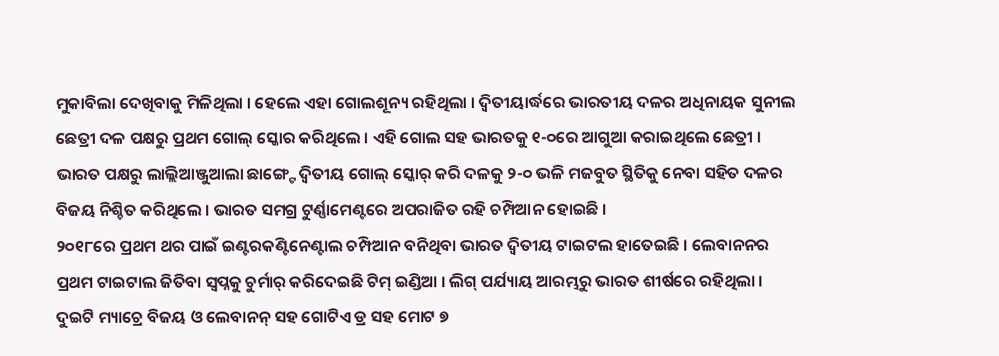ମୁକାବିଲା ଦେଖିବାକୁ ମିଳିଥିଲା । ହେଲେ ଏହା ଗୋଲଶୂନ୍ୟ ରହିଥିଲା । ଦ୍ବିତୀୟାର୍ଦ୍ଧରେ ଭାରତୀୟ ଦଳର ଅଧିନାୟକ ସୁନୀଲ ଛେତ୍ରୀ ଦଳ ପକ୍ଷରୁ ପ୍ରଥମ ଗୋଲ୍ ସ୍କୋର କରିଥିଲେ । ଏହି ଗୋଲ ସହ ଭାରତକୁ ୧-୦ରେ ଆଗୁଆ କରାଇଥିଲେ ଛେତ୍ରୀ । ଭାରତ ପକ୍ଷରୁ ଲାଲ୍ଲିଆଞ୍ଜୁଆଲା ଛାଙ୍ଗ୍ଟେ ଦ୍ୱିତୀୟ ଗୋଲ୍ ସ୍କୋର୍ କରି ଦଳକୁ ୨-୦ ଭଳି ମଜବୁତ ସ୍ଥିତିକୁ ନେବା ସହିତ ଦଳର ବିଜୟ ନିଶ୍ଚିତ କରିଥିଲେ । ଭାରତ ସମଗ୍ର ଟୁର୍ଣ୍ଣାମେଣ୍ଟରେ ଅପରାଜିତ ରହି ଚମ୍ପିଆନ ହୋଇଛି ।
୨୦୧୮ରେ ପ୍ରଥମ ଥର ପାଇଁ ଇଣ୍ଟରକଣ୍ଟିନେଣ୍ଟାଲ ଚମ୍ପିଆନ ବନିଥିବା ଭାରତ ଦ୍ବିତୀୟ ଟାଇଟଲ ହାତେଇଛି । ଲେବାନନର ପ୍ରଥମ ଟାଇଟାଲ ଜିତିବା ସ୍ବପ୍ନକୁ ଚୁର୍ମାର୍ କରିଦେଇଛି ଟିମ୍ ଇଣ୍ଡିଆ । ଲିଗ୍ ପର୍ଯ୍ୟାୟ ଆରମ୍ଭରୁ ଭାରତ ଶୀର୍ଷରେ ରହିଥିଲା । ଦୁଇଟି ମ୍ୟାଚ୍ରେ ବିଜୟ ଓ ଲେବାନନ୍ ସହ ଗୋଟିଏ ଡ୍ର ସହ ମୋଟ ୭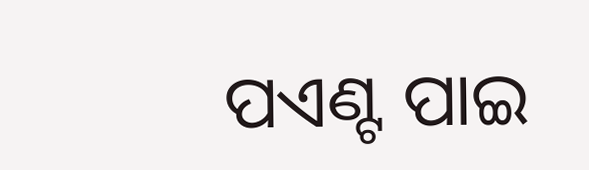ପଏଣ୍ଟ ପାଇ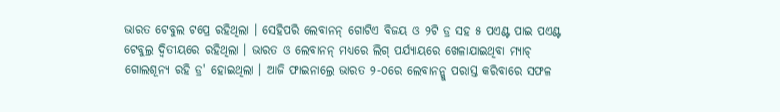ଭାରତ ଟେବୁଲ ଟପ୍ରେ ରହିଥିଲା । ସେହିପରି ଲେବାନନ୍ ଗୋଟିଏ ବିଜୟ ଓ ୨ଟି ଡ୍ର ସହ ୫ ପଏଣ୍ଟ ପାଇ ପଏଣ୍ଟ ଟେବୁଲ୍ର ଦ୍ବିତୀୟରେ ରହିଥିଲା । ଭାରତ ଓ ଲେବାନନ୍ ମଧ୍ୟରେ ଲିଗ୍ ପର୍ଯ୍ୟାୟରେ ଖେଳାଯାଇଥିବା ମ୍ୟାଚ୍ ଗୋଲଶୂନ୍ୟ ରହି ଡ୍ର' ହୋଇଥିଲା । ଆଜି ଫାଇନାଲ୍ରେ ଭାରତ ୨-୦ରେ ଲେବାନନ୍କୁ ପରାସ୍ତ କରିବାରେ ସଫଳ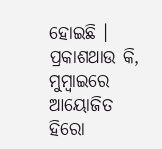ହୋଇଛି ।
ପ୍ରକାଶଥାଉ କି, ମୁମ୍ବାଇରେ ଆୟୋଜିତ ହିରୋ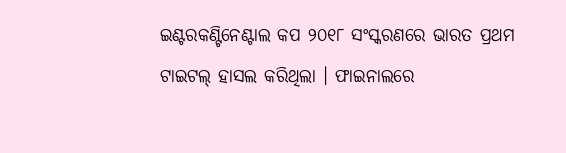ଇଣ୍ଟରକଣ୍ଟିନେଣ୍ଟାଲ କପ ୨୦୧୮ ସଂସ୍କରଣରେ ଭାରତ ପ୍ରଥମ ଟାଇଟଲ୍ ହାସଲ କରିଥିଲା । ଫାଇନାଲରେ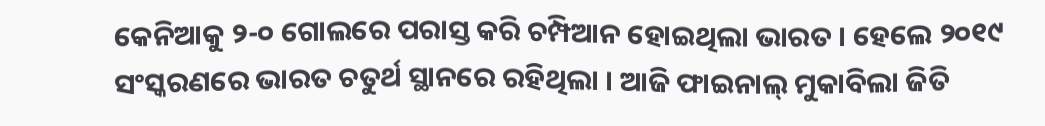କେନିଆକୁ ୨-୦ ଗୋଲରେ ପରାସ୍ତ କରି ଚମ୍ପିଆନ ହୋଇଥିଲା ଭାରତ । ହେଲେ ୨୦୧୯ ସଂସ୍କରଣରେ ଭାରତ ଚତୁର୍ଥ ସ୍ଥାନରେ ରହିଥିଲା । ଆଜି ଫାଇନାଲ୍ ମୁକାବିଲା ଜିତି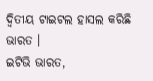ଦ୍ବିତୀୟ ଟାଇଟଲ ହାସଲ କରିଛି ଭାରତ ।
ଇଟିଭି ଭାରତ,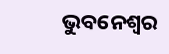ଭୁବନେଶ୍ବର